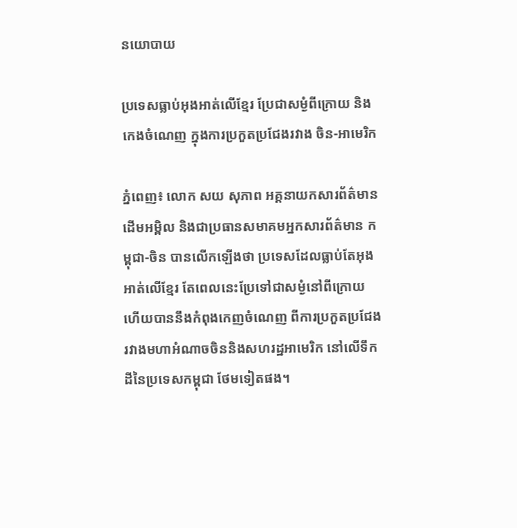នយោបាយ

ប្រទេសធ្លាប់អុងអាត់លើខ្មែរ ប្រែជាសម្ងំពីក្រោយ និងកេងចំណេញ ក្នុងការប្រកួតប្រជែងរវាង ចិន-អាមេរិក

ភ្នំពេញ៖ លោក សយ សុភាព អគ្គនាយកសារព័ត៌មាន ដើមអម្ពិល និងជាប្រធានសមាគមអ្នកសារព័ត៌មាន កម្ពុជា-ចិន បានលើកឡើងថា ប្រទេសដែលធ្លាប់តែអុងអាត់លើខ្មែរ តែពេលនេះប្រែទៅជាសម្ងំនៅពីក្រោយ ហើយបាននឹងកំពុងកេញចំណេញ ពីការប្រកួតប្រជែង រវាងមហាអំណាចចិននិងសហរដ្ឋអាមេរិក នៅលើទឹកដីនៃប្រទេសកម្ពុជា ថែមទៀតផង។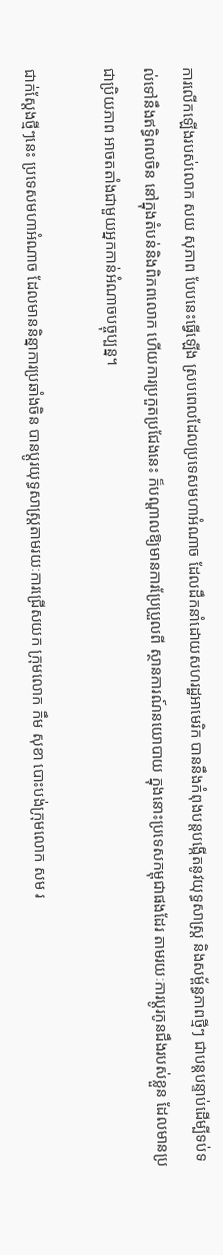ការលើកឡើងរបស់លោក សយ សុភាព បែបនេះធ្វើឡើង ស្របពេលដែលប្រទេសមហាអំណាច ដែលដឹកនាំដោយសហរដ្ឋអាមេរិក បាននឹងកំពុងបន្តបង្កើតនូវយុទ្ធសាស្រ្ត និងសម្ព័ន្ធភាពថ្មីៗ ជាបន្តបន្ទាប់ដើម្បីទប់ទល់ទៅនឹងឥទ្ធិពលចិន នៅក្នុងតំបន់និងពិភពលោក ហើយការប្រកួតប្រជែងនេះ ក៏បណ្ដាលឱ្យមានការប្រែប្រួលពី ស្ថានការណ៍នយោបាយ ក្នុងនោះប្រទេសកម្ពុជាផងដែរ តាមរយៈការប្ដូរកូនជឹងរបស់ខ្លួន ដែលមានប្រជាប្រិយភាព អាចតតាំងជាមួយអ្នកកាន់អំណាចបច្ចុប្បន្ន។

ជាក់ស្ដែងថ្មីៗនេះ ប្រទេសមហាអំណាច ដែលមាននិន្នាការប្រឆាំងចិន បានប្ដូរយុទ្ធសាស្រ្តតាមរយៈការជ្រើសយក ក្រុមលោក កឹម សុខា បោះបង់ក្រុមលោក សម រ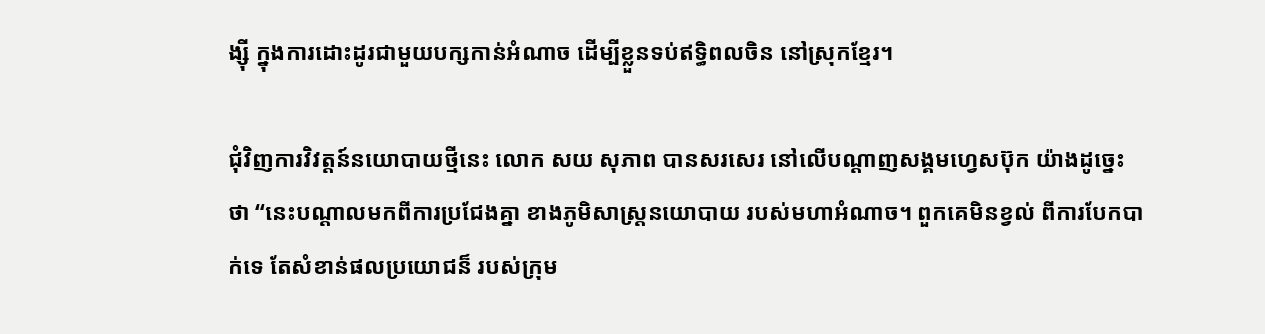ង្ស៊ី ក្នុងការដោះដូរជាមួយបក្សកាន់អំណាច ដើម្បីខ្លួនទប់ឥទ្ធិពលចិន នៅស្រុកខ្មែរ។

ជុំវិញការវិវត្តន៍នយោបាយថ្មីនេះ លោក សយ សុភាព បានសរសេរ នៅលើបណ្ដាញសង្គមហ្វេសប៊ុក យ៉ាងដូច្នេះថា “នេះបណ្តាលមកពីការប្រជែងគ្នា ខាងភូមិសាស្ត្រនយោបាយ របស់មហាអំណាច។ ពួកគេមិនខ្វល់ ពីការបែកបាក់ទេ តែសំខាន់ផលប្រយោជន៏ របស់ក្រុម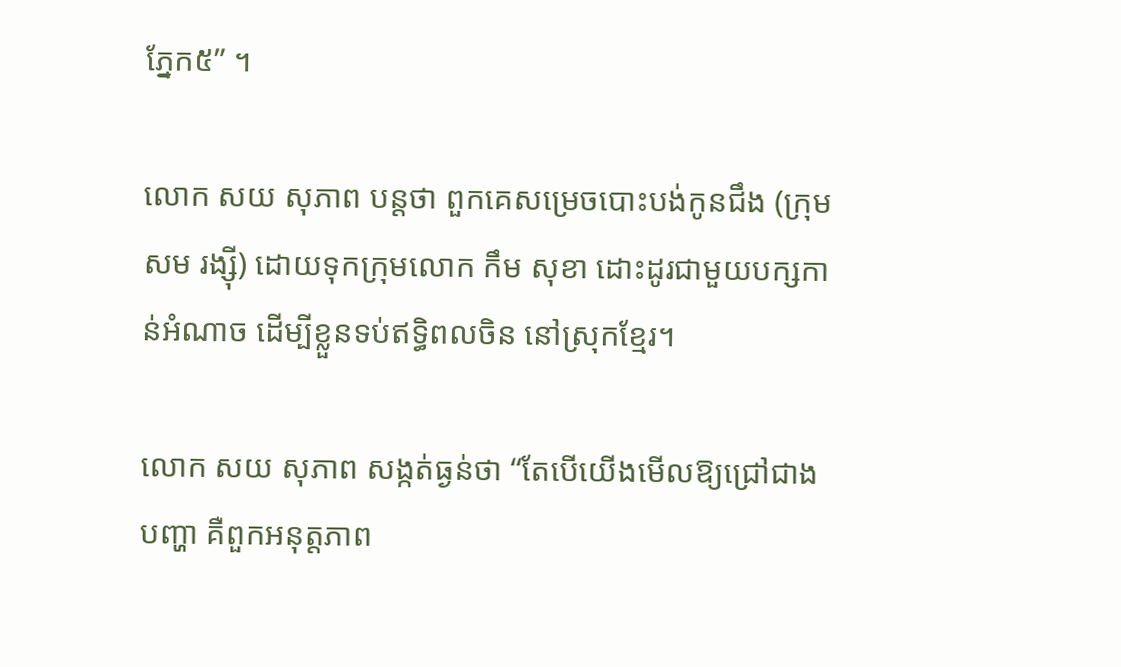ភ្នែក៥” ។

លោក សយ សុភាព បន្តថា ពួកគេសម្រេចបោះបង់កូនជឹង (ក្រុមសម រង្ស៊ី) ដោយទុកក្រុមលោក កឹម សុខា ដោះដូរជាមួយបក្សកាន់អំណាច ដើម្បីខ្លួនទប់ឥទ្ធិពលចិន នៅស្រុកខ្មែរ។

លោក សយ សុភាព សង្កត់ធ្ងន់ថា “តែបើយើងមើលឱ្យជ្រៅជាងបញ្ហា គឺពួកអនុត្តភាព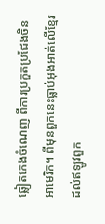ឆ្លៀតកេងចំណេញ ពីការប្រកួតប្រជែងចិន អាមេរិក។ ពីមុនពួកនេះធ្លាប់អុងអាត់លើខ្មែរ ដល់ឥឡូវពួក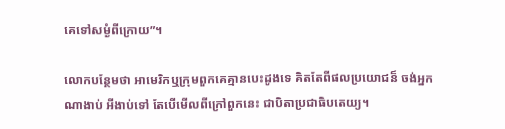គេទៅសម្ងំពីក្រោយ”។

លោកបន្ថែមថា អាមេរិកឬក្រុមពួកគេគ្មានបេះដូងទេ គិតតែពីផលប្រយោជន៏ ចង់អ្នកណាងាប់ អីងាប់ទៅ តែបើមើលពីក្រៅពួកនេះ ជាបិតាប្រជាធិបតេយ្យ។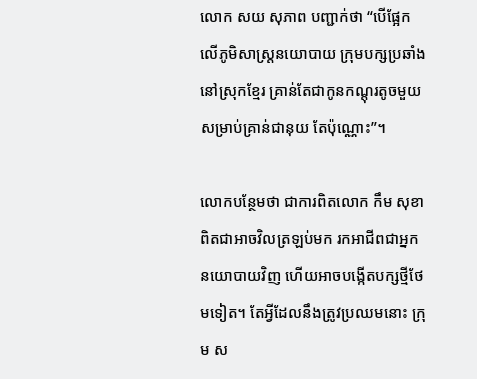លោក សយ សុភាព បញ្ជាក់ថា “បើផ្អែកលើភូមិសាស្ត្រនយោបាយ ក្រុមបក្សប្រឆាំងនៅស្រុកខ្មែរ គ្រាន់តែជាកូនកណ្តុរតូចមួយ សម្រាប់គ្រាន់ជានុយ តែប៉ុណ្ណោះ”។

លោកបន្ថែមថា ជាការពិតលោក កឹម សុខា ពិតជាអាចវិលត្រឡប់មក រកអាជីពជាអ្នកនយោបាយវិញ ហើយអាចបង្កើតបក្សថ្មីថែមទៀត។ តែអ្វីដែលនឹងត្រូវប្រឈមនោះ ក្រុម ស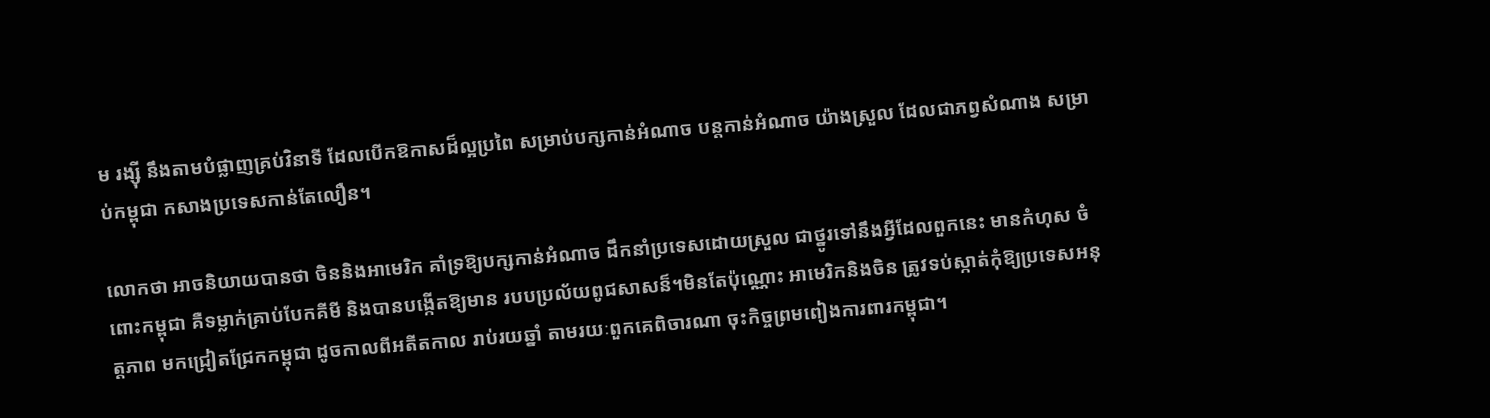ម រង្ស៊ី នឹងតាមបំផ្លាញគ្រប់វិនាទី ដែលបើកឱកាសដ៏ល្អប្រពៃ សម្រាប់បក្សកាន់អំណាច បន្តកាន់អំណាច យ៉ាងស្រួល ដែលជាភព្វសំណាង សម្រាប់កម្ពុជា កសាងប្រទេសកាន់តែលឿន។

លោកថា អាចនិយាយបានថា ចិននិងអាមេរិក គាំទ្រឱ្យបក្សកាន់អំណាច ដឹកនាំប្រទេសដោយស្រួល ជាថ្នូរទៅនឹងអ្វីដែលពួកនេះ មានកំហុស ចំពោះកម្ពុជា គឺទម្លាក់គ្រាប់បែកគីមី និងបានបង្កើតឱ្យមាន របបប្រល័យពូជសាសន៏។មិនតែប៉ុណ្ណោះ អាមេរិកនិងចិន ត្រូវទប់ស្កាត់កុំឱ្យប្រទេសអនុត្តភាព មកជ្រៀតជ្រែកកម្ពុជា ដូចកាលពីអតីតកាល រាប់រយឆ្នាំ តាមរយៈពួកគេពិចារណា ចុះកិច្ចព្រមពៀងការពារកម្ពុជា។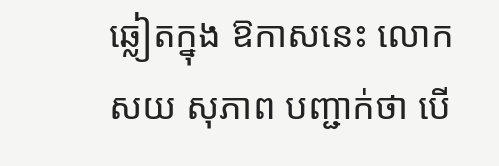ឆ្លៀតក្នុង ឱកាសនេះ លោក សយ សុភាព បញ្ជាក់ថា បើ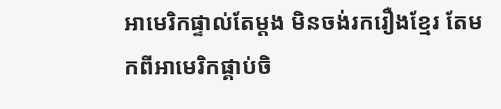អាមេរិកផ្ទាល់តែម្តង មិនចង់រករឿងខ្មែរ តែមកពីអាមេរិកផ្គាប់ចិ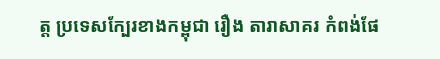ត្ត ប្រទេសក្បែរខាងកម្ពុជា រឿង តារាសាគរ កំពង់ផែ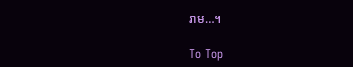រាម…។

To Top